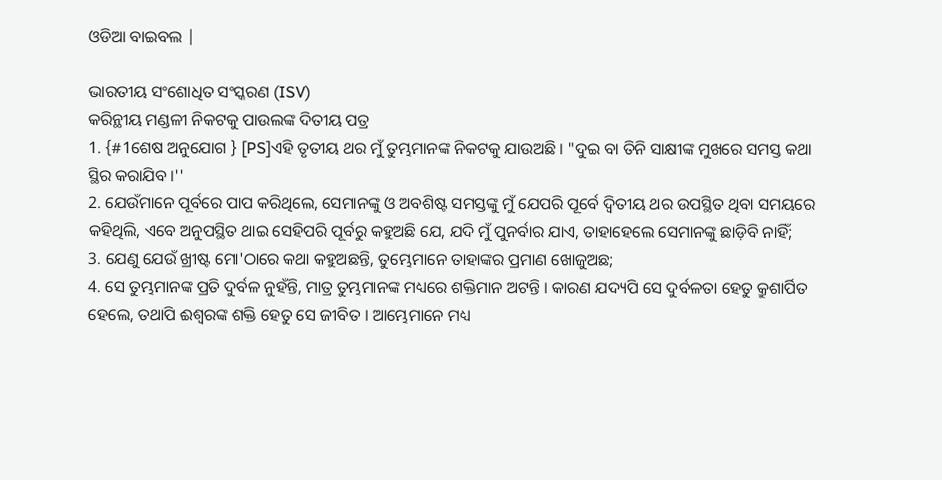ଓଡିଆ ବାଇବଲ |

ଭାରତୀୟ ସଂଶୋଧିତ ସଂସ୍କରଣ (ISV)
କରିନ୍ଥୀୟ ମଣ୍ଡଳୀ ନିକଟକୁ ପାଉଲଙ୍କ ଦିତୀୟ ପତ୍ର
1. {#1ଶେଷ ଅନୁଯୋଗ } [PS]ଏହି ତୃତୀୟ ଥର ମୁଁ ତୁମ୍ଭମାନଙ୍କ ନିକଟକୁ ଯାଉଅଛି । "ଦୁଇ ବା ତିନି ସାକ୍ଷୀଙ୍କ ମୁଖରେ ସମସ୍ତ କଥା ସ୍ଥିର କରାଯିବ ।''
2. ଯେଉଁମାନେ ପୂର୍ବରେ ପାପ କରିଥିଲେ, ସେମାନଙ୍କୁ ଓ ଅବଶିଷ୍ଟ ସମସ୍ତଙ୍କୁ ମୁଁ ଯେପରି ପୂର୍ବେ ଦ୍ୱିତୀୟ ଥର ଉପସ୍ଥିତ ଥିବା ସମୟରେ କହିଥିଲି, ଏବେ ଅନୁପସ୍ଥିତ ଥାଇ ସେହିପରି ପୂର୍ବରୁ କହୁଅଛି ଯେ, ଯଦି ମୁଁ ପୁନର୍ବାର ଯାଏ, ତାହାହେଲେ ସେମାନଙ୍କୁ ଛାଡ଼ିବି ନାହିଁ;
3. ଯେଣୁ ଯେଉଁ ଖ୍ରୀଷ୍ଟ ମୋ'ଠାରେ କଥା କହୁଅଛନ୍ତି, ତୁମ୍ଭେମାନେ ତାହାଙ୍କର ପ୍ରମାଣ ଖୋଜୁଅଛ;
4. ସେ ତୁମ୍ଭମାନଙ୍କ ପ୍ରତି ଦୁର୍ବଳ ନୁହଁନ୍ତି, ମାତ୍ର ତୁମ୍ଭମାନଙ୍କ ମଧ୍ୟରେ ଶକ୍ତିମାନ ଅଟନ୍ତି । କାରଣ ଯଦ୍ୟପି ସେ ଦୁର୍ବଳତା ହେତୁ କ୍ରୁଶାର୍ପିତ ହେଲେ, ତଥାପି ଈଶ୍ୱରଙ୍କ ଶକ୍ତି ହେତୁ ସେ ଜୀବିତ । ଆମ୍ଭେମାନେ ମଧ୍ୟ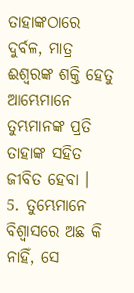ତାହାଙ୍କଠାରେ ଦୁର୍ବଳ, ମାତ୍ର ଈଶ୍ୱରଙ୍କ ଶକ୍ତି ହେତୁ ଆମ୍ଭେମାନେ ତୁମ୍ଭମାନଙ୍କ ପ୍ରତି ତାହାଙ୍କ ସହିତ ଜୀବିତ ହେବା ।
5. ତୁମ୍ଭେମାନେ ବିଶ୍ୱାସରେ ଅଛ କି ନାହିଁ, ସେ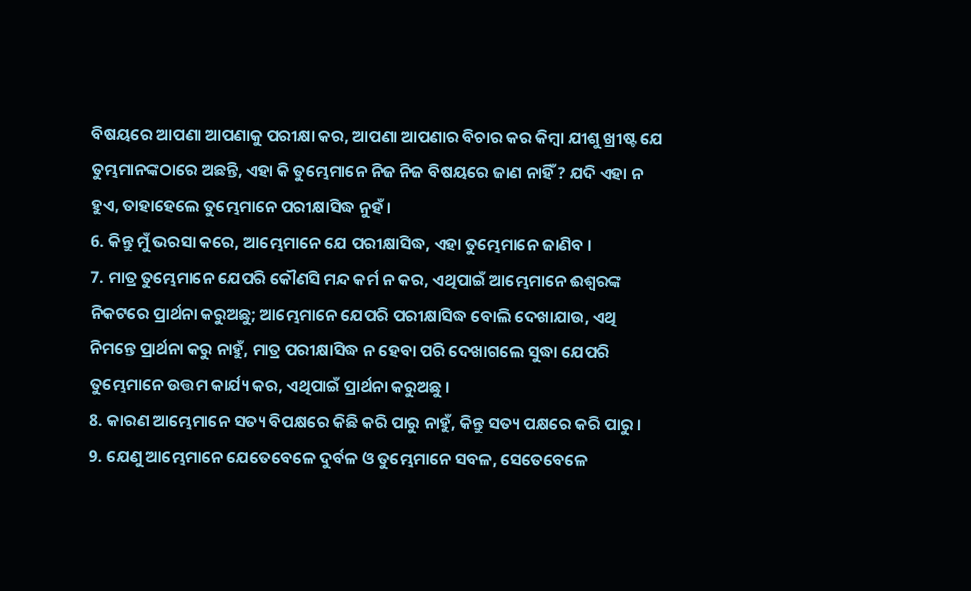ବିଷୟରେ ଆପଣା ଆପଣାକୁ ପରୀକ୍ଷା କର, ଆପଣା ଆପଣାର ବିଚାର କର କିମ୍ବା ଯୀଶୁ ଖ୍ରୀଷ୍ଟ ଯେ ତୁମ୍ଭମାନଙ୍କଠାରେ ଅଛନ୍ତି, ଏହା କି ତୁମ୍ଭେମାନେ ନିଜ ନିଜ ବିଷୟରେ ଜାଣ ନାହିଁ ? ଯଦି ଏହା ନ ହୁଏ, ତାହାହେଲେ ତୁମ୍ଭେମାନେ ପରୀକ୍ଷାସିଦ୍ଧ ନୁହଁ ।
6. କିନ୍ତୁ ମୁଁ ଭରସା କରେ, ଆମ୍ଭେମାନେ ଯେ ପରୀକ୍ଷାସିଦ୍ଧ, ଏହା ତୁମ୍ଭେମାନେ ଜାଣିବ ।
7. ମାତ୍ର ତୁମ୍ଭେମାନେ ଯେପରି କୌଣସି ମନ୍ଦ କର୍ମ ନ କର, ଏଥିପାଇଁ ଆମ୍ଭେମାନେ ଈଶ୍ୱରଙ୍କ ନିକଟରେ ପ୍ରାର୍ଥନା କରୁଅଛୁ; ଆମ୍ଭେମାନେ ଯେପରି ପରୀକ୍ଷାସିଦ୍ଧ ବୋଲି ଦେଖାଯାଉ, ଏଥି ନିମନ୍ତେ ପ୍ରାର୍ଥନା କରୁ ନାହୁଁ, ମାତ୍ର ପରୀକ୍ଷାସିଦ୍ଧ ନ ହେବା ପରି ଦେଖାଗଲେ ସୁଦ୍ଧା ଯେପରି ତୁମ୍ଭେମାନେ ଉତ୍ତମ କାର୍ଯ୍ୟ କର, ଏଥିପାଇଁ ପ୍ରାର୍ଥନା କରୁଅଛୁ ।
8. କାରଣ ଆମ୍ଭେମାନେ ସତ୍ୟ ବିପକ୍ଷରେ କିଛି କରି ପାରୁ ନାହୁଁ, କିନ୍ତୁ ସତ୍ୟ ପକ୍ଷରେ କରି ପାରୁ ।
9. ଯେଣୁ ଆମ୍ଭେମାନେ ଯେତେବେଳେ ଦୁର୍ବଳ ଓ ତୁମ୍ଭେମାନେ ସବଳ, ସେତେବେଳେ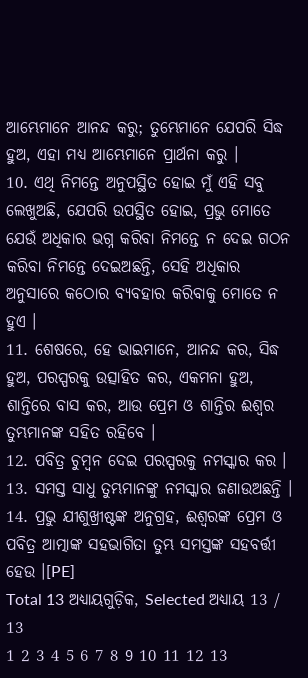ଆମ୍ଭେମାନେ ଆନନ୍ଦ କରୁ; ତୁମ୍ଭେମାନେ ଯେପରି ସିଦ୍ଧ ହୁଅ, ଏହା ମଧ୍ୟ ଆମ୍ଭେମାନେ ପ୍ରାର୍ଥନା କରୁ ।
10. ଏଥି ନିମନ୍ତେ ଅନୁପସ୍ଥିତ ହୋଇ ମୁଁ ଏହି ସବୁ ଲେଖୁଅଛି, ଯେପରି ଉପସ୍ଥିତ ହୋଇ, ପ୍ରଭୁ ମୋତେ ଯେଉଁ ଅଧିକାର ଭଗ୍ନ କରିବା ନିମନ୍ତେ ନ ଦେଇ ଗଠନ କରିବା ନିମନ୍ତେ ଦେଇଅଛନ୍ତି, ସେହି ଅଧିକାର ଅନୁସାରେ କଠୋର ବ୍ୟବହାର କରିବାକୁ ମୋତେ ନ ହୁଏ ।
11. ଶେଷରେ, ହେ ଭାଇମାନେ, ଆନନ୍ଦ କର, ସିଦ୍ଧ ହୁଅ, ପରସ୍ପରକୁ ଉତ୍ସାହିତ କର, ଏକମନା ହୁଅ, ଶାନ୍ତିରେ ବାସ କର, ଆଉ ପ୍ରେମ ଓ ଶାନ୍ତିର ଈଶ୍ୱର ତୁମ୍ଭମାନଙ୍କ ସହିତ ରହିବେ ।
12. ପବିତ୍ର ଚୁମ୍ବନ ଦେଇ ପରସ୍ପରକୁ ନମସ୍କାର କର ।
13. ସମସ୍ତ ସାଧୁ ତୁମ୍ଭମାନଙ୍କୁ ନମସ୍କାର ଜଣାଉଅଛନ୍ତି ।
14. ପ୍ରଭୁ ଯୀଶୁଖ୍ରୀଷ୍ଟଙ୍କ ଅନୁଗ୍ରହ, ଈଶ୍ୱରଙ୍କ ପ୍ରେମ ଓ ପବିତ୍ର ଆତ୍ମାଙ୍କ ସହଭାଗିତା ତୁମ୍ଭ ସମସ୍ତଙ୍କ ସହବର୍ତ୍ତୀ ହେଉ ।[PE]
Total 13 ଅଧ୍ୟାୟଗୁଡ଼ିକ, Selected ଅଧ୍ୟାୟ 13 / 13
1 2 3 4 5 6 7 8 9 10 11 12 13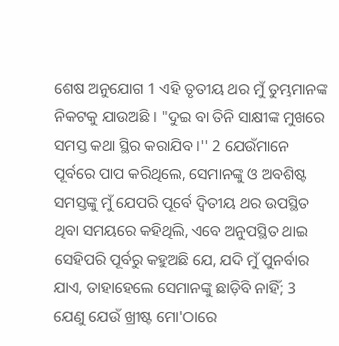ଶେଷ ଅନୁଯୋଗ 1 ଏହି ତୃତୀୟ ଥର ମୁଁ ତୁମ୍ଭମାନଙ୍କ ନିକଟକୁ ଯାଉଅଛି । "ଦୁଇ ବା ତିନି ସାକ୍ଷୀଙ୍କ ମୁଖରେ ସମସ୍ତ କଥା ସ୍ଥିର କରାଯିବ ।'' 2 ଯେଉଁମାନେ ପୂର୍ବରେ ପାପ କରିଥିଲେ, ସେମାନଙ୍କୁ ଓ ଅବଶିଷ୍ଟ ସମସ୍ତଙ୍କୁ ମୁଁ ଯେପରି ପୂର୍ବେ ଦ୍ୱିତୀୟ ଥର ଉପସ୍ଥିତ ଥିବା ସମୟରେ କହିଥିଲି, ଏବେ ଅନୁପସ୍ଥିତ ଥାଇ ସେହିପରି ପୂର୍ବରୁ କହୁଅଛି ଯେ, ଯଦି ମୁଁ ପୁନର୍ବାର ଯାଏ, ତାହାହେଲେ ସେମାନଙ୍କୁ ଛାଡ଼ିବି ନାହିଁ; 3 ଯେଣୁ ଯେଉଁ ଖ୍ରୀଷ୍ଟ ମୋ'ଠାରେ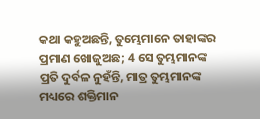କଥା କହୁଅଛନ୍ତି, ତୁମ୍ଭେମାନେ ତାହାଙ୍କର ପ୍ରମାଣ ଖୋଜୁଅଛ; 4 ସେ ତୁମ୍ଭମାନଙ୍କ ପ୍ରତି ଦୁର୍ବଳ ନୁହଁନ୍ତି, ମାତ୍ର ତୁମ୍ଭମାନଙ୍କ ମଧ୍ୟରେ ଶକ୍ତିମାନ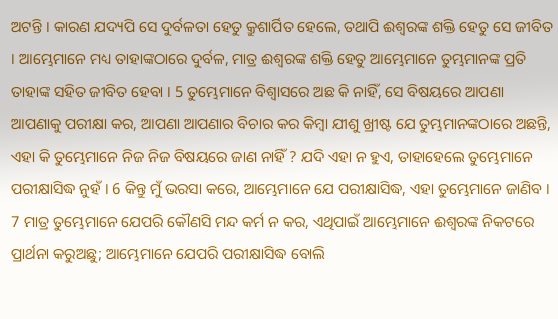ଅଟନ୍ତି । କାରଣ ଯଦ୍ୟପି ସେ ଦୁର୍ବଳତା ହେତୁ କ୍ରୁଶାର୍ପିତ ହେଲେ, ତଥାପି ଈଶ୍ୱରଙ୍କ ଶକ୍ତି ହେତୁ ସେ ଜୀବିତ । ଆମ୍ଭେମାନେ ମଧ୍ୟ ତାହାଙ୍କଠାରେ ଦୁର୍ବଳ, ମାତ୍ର ଈଶ୍ୱରଙ୍କ ଶକ୍ତି ହେତୁ ଆମ୍ଭେମାନେ ତୁମ୍ଭମାନଙ୍କ ପ୍ରତି ତାହାଙ୍କ ସହିତ ଜୀବିତ ହେବା । 5 ତୁମ୍ଭେମାନେ ବିଶ୍ୱାସରେ ଅଛ କି ନାହିଁ, ସେ ବିଷୟରେ ଆପଣା ଆପଣାକୁ ପରୀକ୍ଷା କର, ଆପଣା ଆପଣାର ବିଚାର କର କିମ୍ବା ଯୀଶୁ ଖ୍ରୀଷ୍ଟ ଯେ ତୁମ୍ଭମାନଙ୍କଠାରେ ଅଛନ୍ତି, ଏହା କି ତୁମ୍ଭେମାନେ ନିଜ ନିଜ ବିଷୟରେ ଜାଣ ନାହିଁ ? ଯଦି ଏହା ନ ହୁଏ, ତାହାହେଲେ ତୁମ୍ଭେମାନେ ପରୀକ୍ଷାସିଦ୍ଧ ନୁହଁ । 6 କିନ୍ତୁ ମୁଁ ଭରସା କରେ, ଆମ୍ଭେମାନେ ଯେ ପରୀକ୍ଷାସିଦ୍ଧ, ଏହା ତୁମ୍ଭେମାନେ ଜାଣିବ । 7 ମାତ୍ର ତୁମ୍ଭେମାନେ ଯେପରି କୌଣସି ମନ୍ଦ କର୍ମ ନ କର, ଏଥିପାଇଁ ଆମ୍ଭେମାନେ ଈଶ୍ୱରଙ୍କ ନିକଟରେ ପ୍ରାର୍ଥନା କରୁଅଛୁ; ଆମ୍ଭେମାନେ ଯେପରି ପରୀକ୍ଷାସିଦ୍ଧ ବୋଲି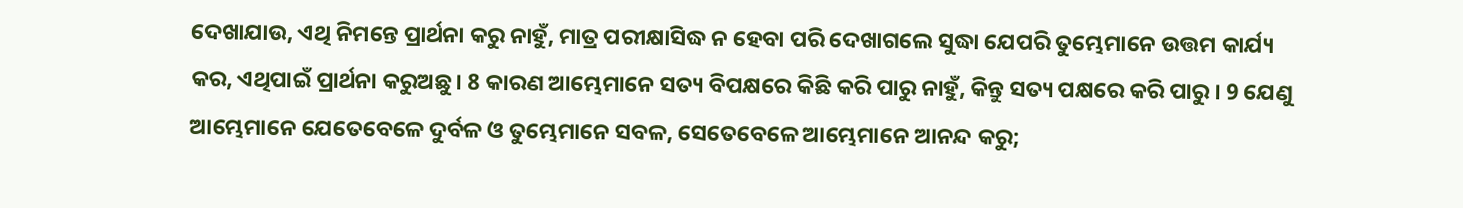ଦେଖାଯାଉ, ଏଥି ନିମନ୍ତେ ପ୍ରାର୍ଥନା କରୁ ନାହୁଁ, ମାତ୍ର ପରୀକ୍ଷାସିଦ୍ଧ ନ ହେବା ପରି ଦେଖାଗଲେ ସୁଦ୍ଧା ଯେପରି ତୁମ୍ଭେମାନେ ଉତ୍ତମ କାର୍ଯ୍ୟ କର, ଏଥିପାଇଁ ପ୍ରାର୍ଥନା କରୁଅଛୁ । 8 କାରଣ ଆମ୍ଭେମାନେ ସତ୍ୟ ବିପକ୍ଷରେ କିଛି କରି ପାରୁ ନାହୁଁ, କିନ୍ତୁ ସତ୍ୟ ପକ୍ଷରେ କରି ପାରୁ । 9 ଯେଣୁ ଆମ୍ଭେମାନେ ଯେତେବେଳେ ଦୁର୍ବଳ ଓ ତୁମ୍ଭେମାନେ ସବଳ, ସେତେବେଳେ ଆମ୍ଭେମାନେ ଆନନ୍ଦ କରୁ;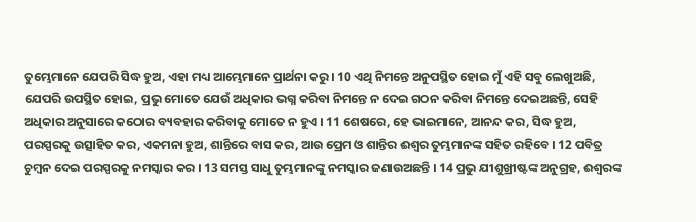ତୁମ୍ଭେମାନେ ଯେପରି ସିଦ୍ଧ ହୁଅ, ଏହା ମଧ୍ୟ ଆମ୍ଭେମାନେ ପ୍ରାର୍ଥନା କରୁ । 10 ଏଥି ନିମନ୍ତେ ଅନୁପସ୍ଥିତ ହୋଇ ମୁଁ ଏହି ସବୁ ଲେଖୁଅଛି, ଯେପରି ଉପସ୍ଥିତ ହୋଇ, ପ୍ରଭୁ ମୋତେ ଯେଉଁ ଅଧିକାର ଭଗ୍ନ କରିବା ନିମନ୍ତେ ନ ଦେଇ ଗଠନ କରିବା ନିମନ୍ତେ ଦେଇଅଛନ୍ତି, ସେହି ଅଧିକାର ଅନୁସାରେ କଠୋର ବ୍ୟବହାର କରିବାକୁ ମୋତେ ନ ହୁଏ । 11 ଶେଷରେ, ହେ ଭାଇମାନେ, ଆନନ୍ଦ କର, ସିଦ୍ଧ ହୁଅ, ପରସ୍ପରକୁ ଉତ୍ସାହିତ କର, ଏକମନା ହୁଅ, ଶାନ୍ତିରେ ବାସ କର, ଆଉ ପ୍ରେମ ଓ ଶାନ୍ତିର ଈଶ୍ୱର ତୁମ୍ଭମାନଙ୍କ ସହିତ ରହିବେ । 12 ପବିତ୍ର ଚୁମ୍ବନ ଦେଇ ପରସ୍ପରକୁ ନମସ୍କାର କର । 13 ସମସ୍ତ ସାଧୁ ତୁମ୍ଭମାନଙ୍କୁ ନମସ୍କାର ଜଣାଉଅଛନ୍ତି । 14 ପ୍ରଭୁ ଯୀଶୁଖ୍ରୀଷ୍ଟଙ୍କ ଅନୁଗ୍ରହ, ଈଶ୍ୱରଙ୍କ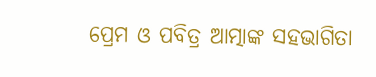ପ୍ରେମ ଓ ପବିତ୍ର ଆତ୍ମାଙ୍କ ସହଭାଗିତା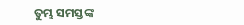ତୁମ୍ଭ ସମସ୍ତଙ୍କ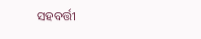ସହବର୍ତ୍ତୀ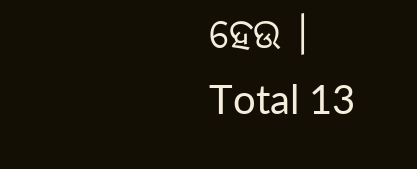ହେଉ ।
Total 13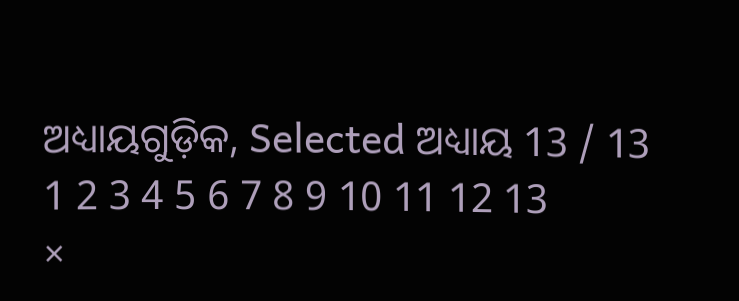ଅଧ୍ୟାୟଗୁଡ଼ିକ, Selected ଅଧ୍ୟାୟ 13 / 13
1 2 3 4 5 6 7 8 9 10 11 12 13
×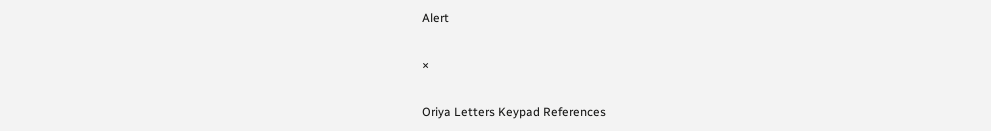Alert

×

Oriya Letters Keypad References